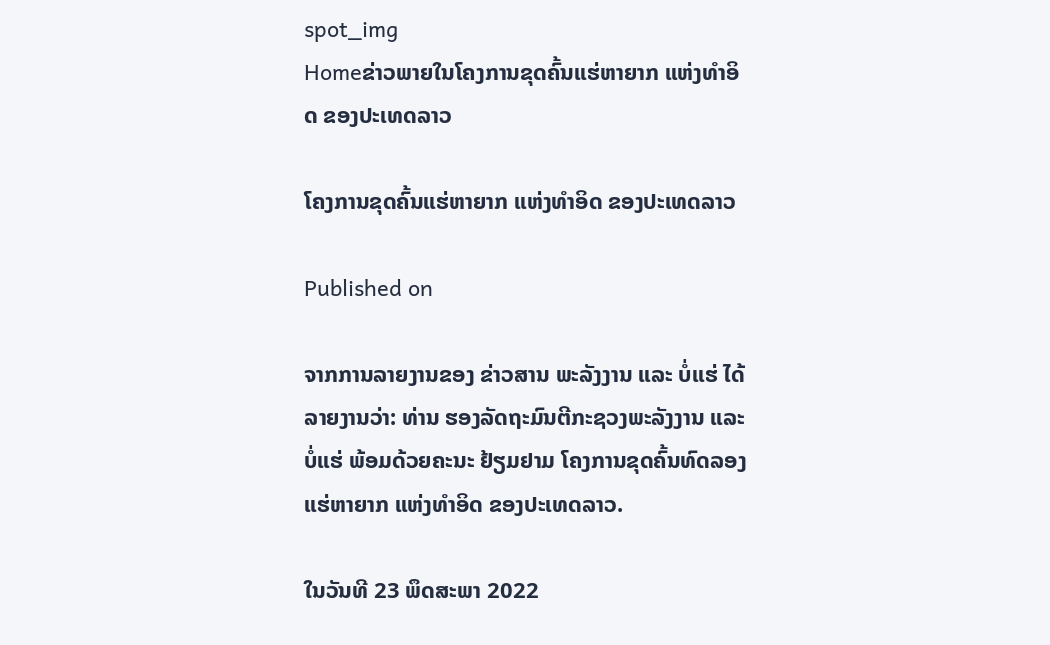spot_img
Homeຂ່າວພາຍໃນໂຄງການຂຸດຄົ້ນແຮ່ຫາຍາກ ແຫ່ງທຳອິດ ຂອງປະເທດລາວ

ໂຄງການຂຸດຄົ້ນແຮ່ຫາຍາກ ແຫ່ງທຳອິດ ຂອງປະເທດລາວ

Published on

ຈາກການລາຍງານຂອງ ຂ່າວສານ ພະລັງງານ ແລະ ບໍ່ແຮ່ ໄດ້ລາຍງານວ່າ: ທ່ານ ຮອງລັດຖະມົນຕີກະຊວງພະລັງງານ ແລະ ບໍ່ແຮ່ ພ້ອມດ້ວຍຄະນະ ຢ້ຽມຢາມ ໂຄງການຂຸດຄົ້ນທົດລອງແຮ່ຫາຍາກ ແຫ່ງທຳອິດ ຂອງປະເທດລາວ.

ໃນວັນທີ 23 ພຶດສະພາ 2022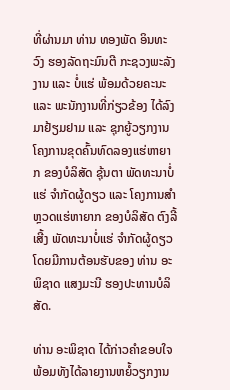ທີ່ຜ່ານມາ ທ່ານ ທອງພັດ ອິນທະວົງ ຮອງລັດຖະມົນຕີ ກະຊວງພະລັງງານ ແລະ ບໍ່ແຮ່ ພ້ອມດ້ວຍຄະນະ ແລະ ພະນັກງານທີ່ກ່ຽວຂ້ອງ ໄດ້ລົງມາຢ້ຽມຢາມ ແລະ ຊຸກຍູ້ວຽກງານໂຄງການຂຸດຄົ້ນທົດລອງແຮ່ຫາຍາກ ຂອງບໍລິສັດ ຊຸ້ນຕາ ພັດທະນາບໍ່ແຮ່ ຈຳກັດຜູ້ດຽວ ແລະ ໂຄງການສຳຫຼວດແຮ່ຫາຍາກ ຂອງບໍລິສັດ ຕົງລີ້ເສີ້ງ ພັດທະນາບໍ່ແຮ່ ຈຳກັດຜູ້ດຽວ ໂດຍມີການຕ້ອນຮັບຂອງ ທ່ານ ອະພິຊາດ ແສງມະນີ ຮອງປະທານບໍລິສັດ.

ທ່ານ ອະພິຊາດ ໄດ້ກ່າວຄຳຂອບໃຈ ພ້ອມທັງໄດ້ລາຍງານຫຍໍ້ວຽກງານ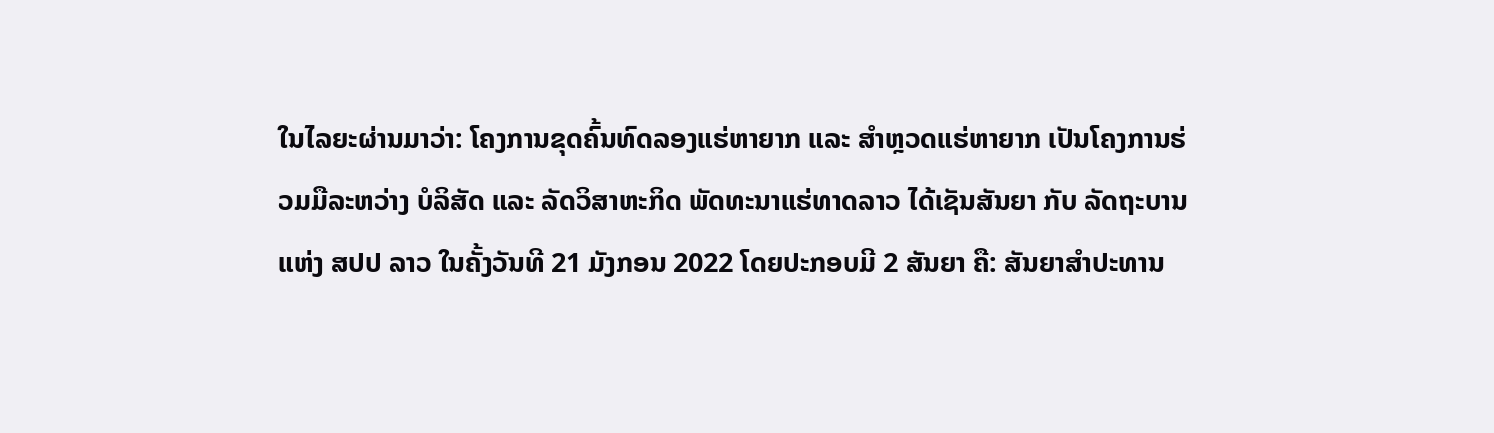ໃນໄລຍະຜ່ານມາວ່າ: ໂຄງການຂຸດຄົ້ນທົດລອງແຮ່ຫາຍາກ ແລະ ສຳຫຼວດແຮ່ຫາຍາກ ເປັນໂຄງການຮ່ວມມືລະຫວ່າງ ບໍລິສັດ ແລະ ລັດວິສາຫະກິດ ພັດທະນາແຮ່ທາດລາວ ໄດ້ເຊັນສັນຍາ ກັບ ລັດຖະບານ ແຫ່ງ ສປປ ລາວ ໃນຄັ້ງວັນທີ 21 ມັງກອນ 2022 ໂດຍປະກອບມີ 2 ສັນຍາ ຄື: ສັນຍາສຳປະທານ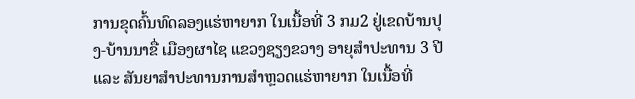ການຂຸດຄົ້ນທົດລອງແຮ່ຫາຍາກ ໃນເນື້ອທີ່ 3 ກມ2 ຢູ່ເຂດບ້ານປຸງ-ບ້ານນາຂື່ ເມືອງຜາໄຊ ແຂວງຊຽງຂວາງ ອາຍຸສຳປະທານ 3 ປີ ແລະ ສັນຍາສຳປະທານການສຳຫຼວດແຮ່ຫາຍາກ ໃນເນື້ອທີ່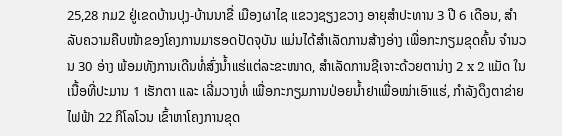25,28 ກມ2 ຢູ່ເຂດບ້ານປຸງ-ບ້ານນາຂື່ ເມືອງຜາໄຊ ແຂວງຊຽງຂວາງ ອາຍຸສຳປະທານ 3 ປີ 6 ເດືອນ, ສຳລັບຄວາມຄືບໜ້າຂອງໂຄງການມາຮອດປັດຈຸບັນ ແມ່ນໄດ້ສຳເລັດການສ້າງອ່າງ ເພື່ອກະກຽມຂຸດຄົ້ນ ຈຳນວນ 30 ອ່າງ ພ້ອມທັງການເດີນທໍ່ສົ່ງນ້ຳແຮ່ແຕ່ລະຂະໜາດ, ສຳເລັດການຊີເຈາະດ້ວຍຕານ່າງ 2 x 2 ແມັດ ໃນເນື້ອທີ່ປະມານ 1 ເຮັກຕາ ແລະ ເລີ່ມວາງທໍ່ ເພື່ອກະກຽມການປ່ອຍນ້ຳຢາເພື່ອໝ່າເອົາແຮ່, ກຳລັງດຶງຕາຂ່າຍໄຟຟ້າ 22 ກິໂລໂວນ ເຂົ້າຫາໂຄງການຂຸດ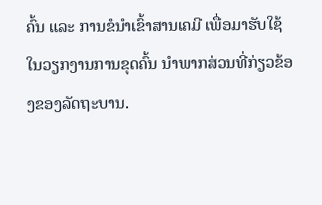ຄົ້ນ ແລະ ການຂໍນຳເຂົ້າສານເຄມີ ເພື່ອມາຮັບໃຊ້ໃນວຽກງານການຂຸດຄົ້ນ ນຳພາກສ່ວນທີ່ກ່ຽວຂ້ອງຂອງລັດຖະບານ.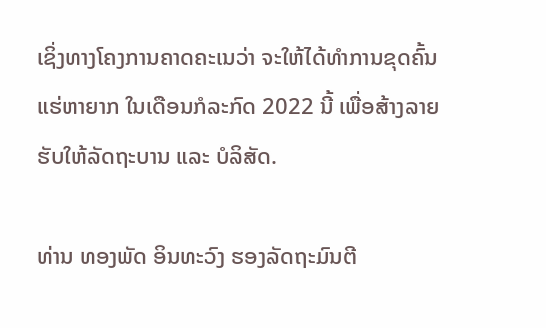ເຊິ່ງທາງໂຄງການຄາດຄະເນວ່າ ຈະໃຫ້ໄດ້ທຳການຂຸດຄົ້ນແຮ່ຫາຍາກ ໃນເດືອນກໍລະກົດ 2022 ນີ້ ເພື່ອສ້າງລາຍຮັບໃຫ້ລັດຖະບານ ແລະ ບໍລິສັດ.

ທ່ານ ທອງພັດ ອິນທະວົງ ຮອງລັດຖະມົນຕີ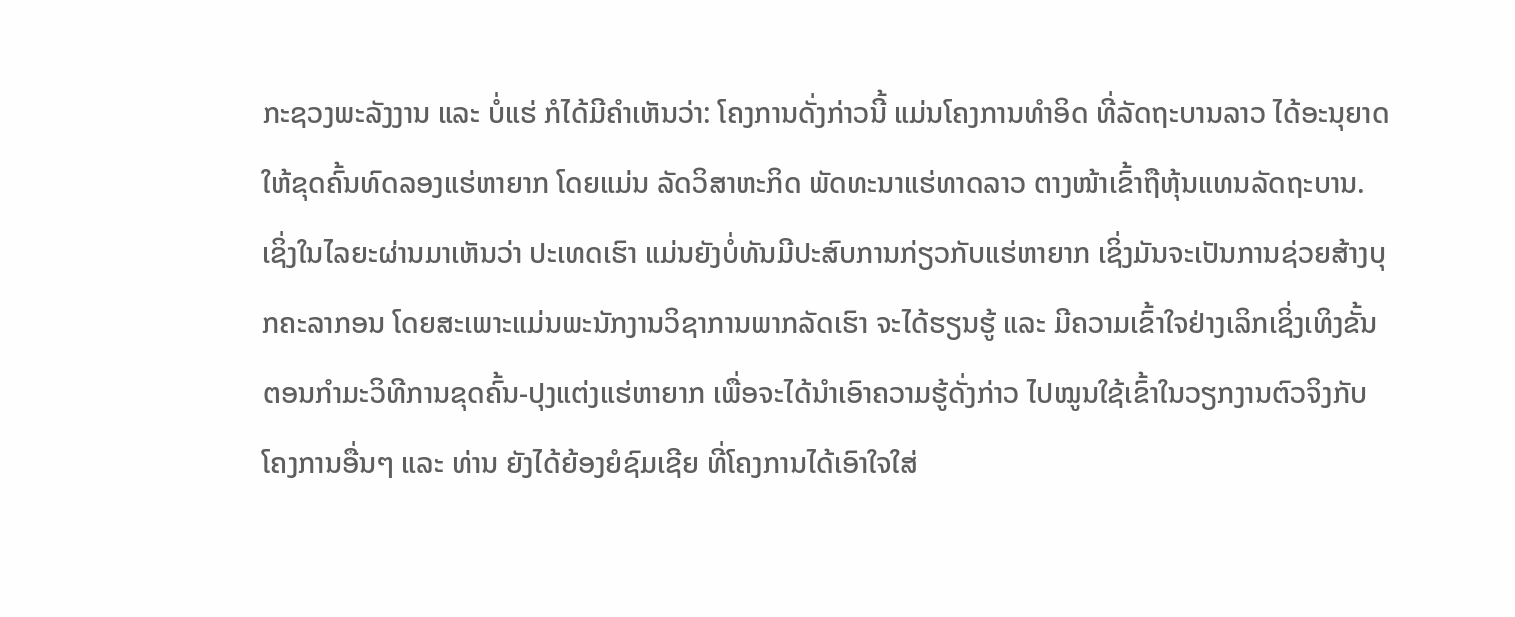ກະຊວງພະລັງງານ ແລະ ບໍ່ແຮ່ ກໍໄດ້ມີຄຳເຫັນວ່າ: ໂຄງການດັ່ງກ່າວນີ້ ແມ່ນໂຄງການທຳອິດ ທີ່ລັດຖະບານລາວ ໄດ້ອະນຸຍາດໃຫ້ຂຸດຄົ້ນທົດລອງແຮ່ຫາຍາກ ໂດຍແມ່ນ ລັດວິສາຫະກິດ ພັດທະນາແຮ່ທາດລາວ ຕາງໜ້າເຂົ້າຖືຫຸ້ນແທນລັດຖະບານ. ເຊິ່ງໃນໄລຍະຜ່ານມາເຫັນວ່າ ປະເທດເຮົາ ແມ່ນຍັງບໍ່ທັນມີປະສົບການກ່ຽວກັບແຮ່ຫາຍາກ ເຊິ່ງມັນຈະເປັນການຊ່ວຍສ້າງບຸກຄະລາກອນ ໂດຍສະເພາະແມ່ນພະນັກງານວິຊາການພາກລັດເຮົາ ຈະໄດ້ຮຽນຮູ້ ແລະ ມີຄວາມເຂົ້າໃຈຢ່າງເລິກເຊິ່ງເທິງຂັ້ນຕອນກຳມະວິທີການຂຸດຄົ້ນ-ປຸງແຕ່ງແຮ່ຫາຍາກ ເພື່ອຈະໄດ້ນຳເອົາຄວາມຮູ້ດັ່ງກ່າວ ໄປໝູນໃຊ້ເຂົ້າໃນວຽກງານຕົວຈິງກັບໂຄງການອື່ນໆ ແລະ ທ່ານ ຍັງໄດ້ຍ້ອງຍໍຊົມເຊີຍ ທີ່ໂຄງການໄດ້ເອົາໃຈໃສ່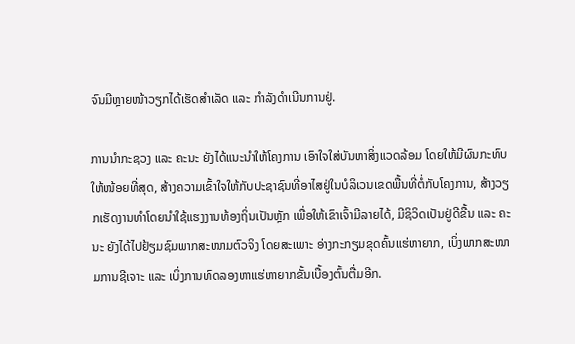ຈົນມີຫຼາຍໜ້າວຽກໄດ້ເຮັດສຳເລັດ ແລະ ກຳລັງດຳເນີນການຢູ່.

ການນຳກະຊວງ ແລະ ຄະນະ ຍັງໄດ້ແນະນຳໃຫ້ໂຄງການ ເອົາໃຈໃສ່ບັນຫາສິ່ງແວດລ້ອມ ໂດຍໃຫ້ມີຜົນກະທົບໃຫ້ໜ້ອຍທີ່ສຸດ, ສ້າງຄວາມເຂົ້າໃຈໃຫ້ກັບປະຊາຊົນທີ່ອາໄສຢູ່ໃນບໍລິເວນເຂດພື້ນທີ່ຕໍ່ກັບໂຄງການ, ສ້າງວຽກເຮັດງານທຳໂດຍນຳໃຊ້ແຮງງານທ້ອງຖິ່ນເປັນຫຼັກ ເພື່ອໃຫ້ເຂົາເຈົ້າມີລາຍໄດ້, ມີຊິວິດເປັນຢູ່ດີຂື້ນ ແລະ ຄະນະ ຍັງໄດ້ໄປຢ້ຽມຊົມພາກສະໜາມຕົວຈິງ ໂດຍສະເພາະ ອ່າງກະກຽມຂຸດຄົ້ນແຮ່ຫາຍາກ, ເບິ່ງພາກສະໜາມການຊີເຈາະ ແລະ ເບິ່ງການທົດລອງຫາແຮ່ຫາຍາກຂັ້ນເບື້ອງຕົ້ນຕື່ມອີກ.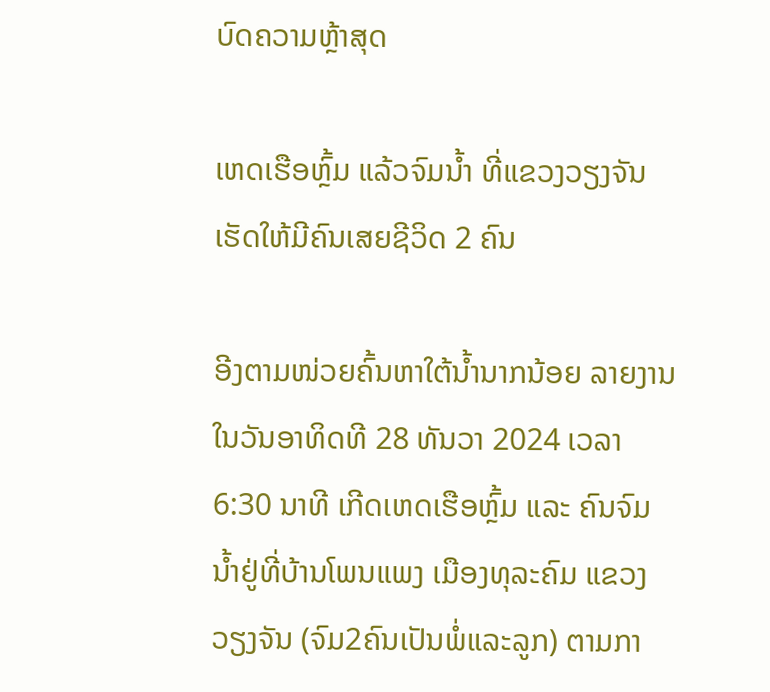ບົດຄວາມຫຼ້າສຸດ

ເຫດເຮືອຫຼົ້ມ ແລ້ວຈົມນໍ້າ ທີ່ແຂວງວຽງຈັນ ເຮັດໃຫ້ມີຄົນເສຍຊີວິດ 2 ຄົນ

ອີງຕາມໜ່ວຍຄົ້ນຫາໃຕ້ນໍ້ານາກນ້ອຍ ລາຍງານໃນວັນອາທິດທີ 28 ທັນວາ 2024 ເວລາ 6:30 ນາທີ ເກີດເຫດເຮືອຫຼົ້ມ ແລະ ຄົນຈົມນໍ້າຢູ່ທີ່ບ້ານໂພນແພງ ເມືອງທຸລະຄົມ ແຂວງວຽງຈັນ (ຈົມ2ຄົນເປັນພໍ່ແລະລູກ) ຕາມກາ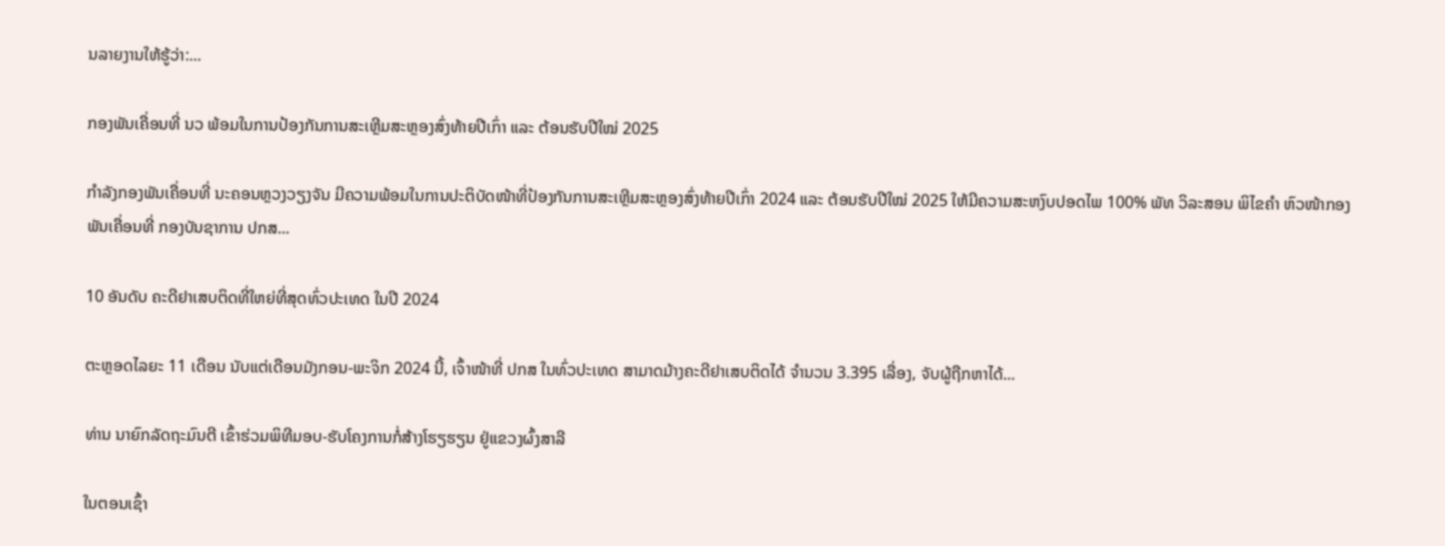ນລາຍງານໃຫ້ຮູ້ວ່າ:...

ກອງພັນເຄື່ອນທີ່ ນວ ພ້ອມໃນການປ້ອງກັນການສະເຫຼີມສະຫຼອງສົ່ງທ້າຍປີເກົ່າ ແລະ ຕ້ອນຮັບປີໃໝ່ 2025

ກໍາລັງກອງພັນເຄື່ອນທີ່ ນະຄອນຫຼວງວຽງຈັນ ມີຄວາມພ້ອມໃນການປະຕິບັດໜ້າທີ່ປ້ອງກັນການສະເຫຼີມສະຫຼອງສົ່ງທ້າຍປີເກົ່າ 2024 ແລະ ຕ້ອນຮັບປີໃໝ່ 2025 ໃຫ້ມີຄວາມສະຫງົບປອດໄພ 100% ພັທ ວິລະສອນ ພິໄຂຄຳ ຫົວໜ້າກອງພັນເຄື່ອນທີ່ ກອງບັນຊາການ ປກສ...

10 ອັນດັບ ຄະດີຢາເສບຕິດທີ່ໃຫຍ່ທີ່ສຸດທົ່ວປະເທດ ໃນປີ 2024

ຕະຫຼອດໄລຍະ 11 ເດືອນ ນັບແຕ່ເດືອນມັງກອນ-ພະຈິກ 2024 ນີ້, ເຈົ້າໜ້າທີ່ ປກສ ໃນທົ່ວປະເທດ ສາມາດມ້າງຄະດີຢາເສບຕິດໄດ້ ຈຳນວນ 3.395 ເລື່ອງ, ຈັບຜູ້ຖືກຫາໄດ້...

ທ່ານ ນາຍົກລັດຖະມົນຕີ ເຂົ້າຮ່ວມພິທີມອບ-ຮັບໂຄງການກໍ່ສ້າງໂຮຽຮຽນ ຢູ່ແຂວງຜົ້ງສາລີ

ໃນຕອນເຊົ້າ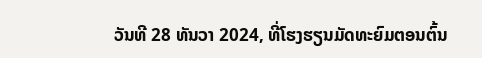ວັນທີ 28 ທັນວາ 2024, ທີ່ໂຮງຮຽນມັດທະຍົມຕອນຕົ້ນ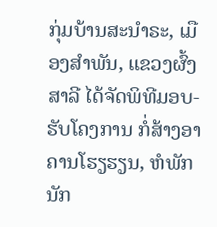ກຸ່ມບ້ານສະນໍາຣະ, ເມືອງສໍາພັນ, ແຂວງຜົ້ງສາລີ ໄດ້ຈັດພິທີມອບ-ຮັບໂຄງການ ກໍ່ສ້າງອາຄານໂຮຽຮຽນ, ຫໍພັກນັກ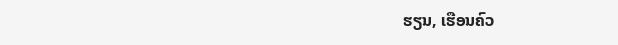ຮຽນ, ເຮືອນຄົວ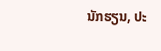ນັກຮຽນ, ປະ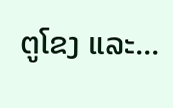ຕູໂຂງ ແລະ...